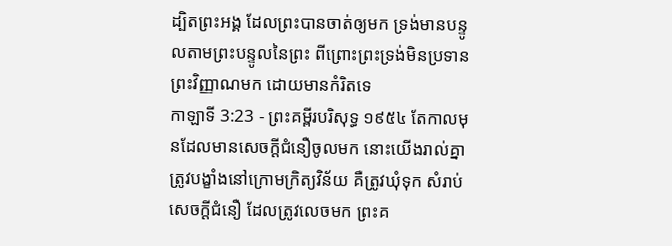ដ្បិតព្រះអង្គ ដែលព្រះបានចាត់ឲ្យមក ទ្រង់មានបន្ទូលតាមព្រះបន្ទូលនៃព្រះ ពីព្រោះព្រះទ្រង់មិនប្រទានព្រះវិញ្ញាណមក ដោយមានកំរិតទេ
កាឡាទី 3:23 - ព្រះគម្ពីរបរិសុទ្ធ ១៩៥៤ តែកាលមុនដែលមានសេចក្ដីជំនឿចូលមក នោះយើងរាល់គ្នាត្រូវបង្ខាំងនៅក្រោមក្រិត្យវិន័យ គឺត្រូវឃុំទុក សំរាប់សេចក្ដីជំនឿ ដែលត្រូវលេចមក ព្រះគ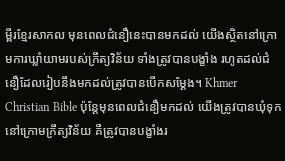ម្ពីរខ្មែរសាកល មុនពេលជំនឿនេះបានមកដល់ យើងស្ថិតនៅក្រោមការឃ្លាំយាមរបស់ក្រឹត្យវិន័យ ទាំងត្រូវបានបង្ខាំង រហូតដល់ជំនឿដែលរៀបនឹងមកដល់ត្រូវបានបើកសម្ដែង។ Khmer Christian Bible ប៉ុន្តែមុនពេលជំនឿមកដល់ យើងត្រូវបានឃុំទុកនៅក្រោមក្រឹត្យវិន័យ គឺត្រូវបានបង្ខាំងរ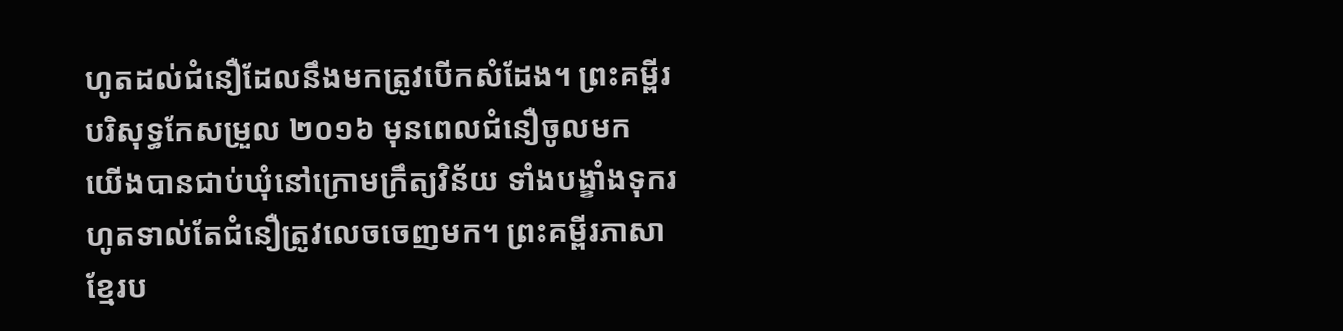ហូតដល់ជំនឿដែលនឹងមកត្រូវបើកសំដែង។ ព្រះគម្ពីរបរិសុទ្ធកែសម្រួល ២០១៦ មុនពេលជំនឿចូលមក យើងបានជាប់ឃុំនៅក្រោមក្រឹត្យវិន័យ ទាំងបង្ខាំងទុករហូតទាល់តែជំនឿត្រូវលេចចេញមក។ ព្រះគម្ពីរភាសាខ្មែរប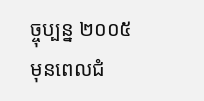ច្ចុប្បន្ន ២០០៥ មុនពេលជំ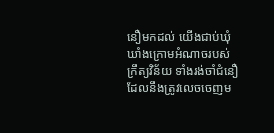នឿមកដល់ យើងជាប់ឃុំឃាំងក្រោមអំណាចរបស់ក្រឹត្យវិន័យ ទាំងរង់ចាំជំនឿដែលនឹងត្រូវលេចចេញម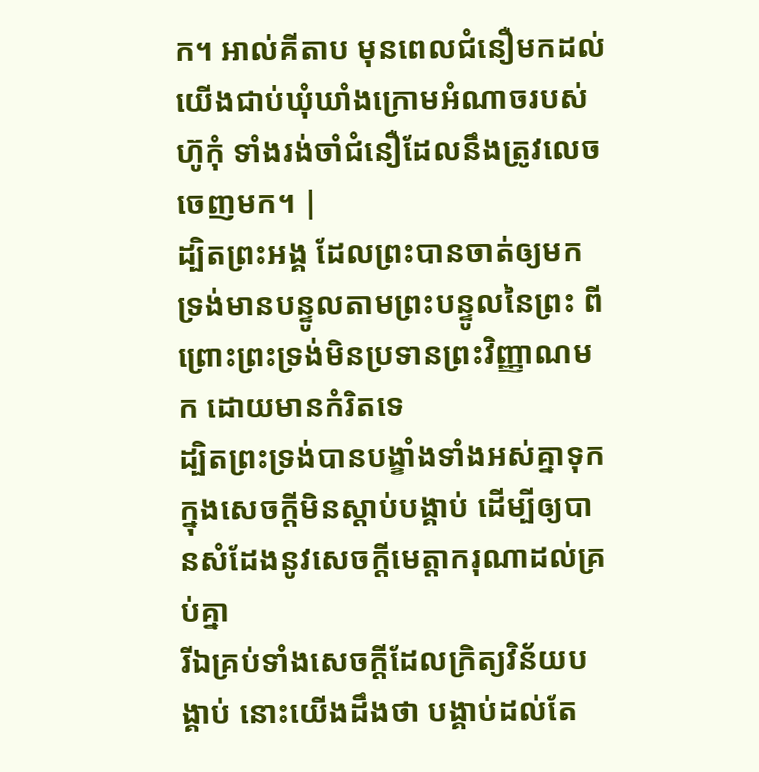ក។ អាល់គីតាប មុនពេលជំនឿមកដល់យើងជាប់ឃុំឃាំងក្រោមអំណាចរបស់ហ៊ូកុំ ទាំងរង់ចាំជំនឿដែលនឹងត្រូវលេចចេញមក។ |
ដ្បិតព្រះអង្គ ដែលព្រះបានចាត់ឲ្យមក ទ្រង់មានបន្ទូលតាមព្រះបន្ទូលនៃព្រះ ពីព្រោះព្រះទ្រង់មិនប្រទានព្រះវិញ្ញាណមក ដោយមានកំរិតទេ
ដ្បិតព្រះទ្រង់បានបង្ខាំងទាំងអស់គ្នាទុកក្នុងសេចក្ដីមិនស្តាប់បង្គាប់ ដើម្បីឲ្យបានសំដែងនូវសេចក្ដីមេត្តាករុណាដល់គ្រប់គ្នា
រីឯគ្រប់ទាំងសេចក្ដីដែលក្រិត្យវិន័យបង្គាប់ នោះយើងដឹងថា បង្គាប់ដល់តែ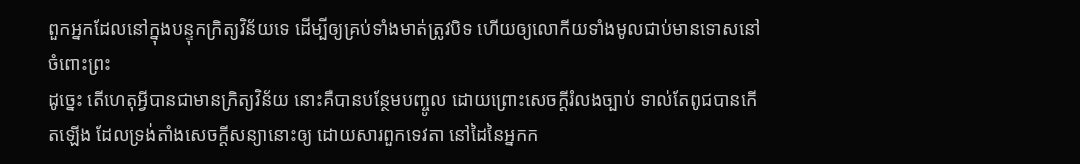ពួកអ្នកដែលនៅក្នុងបន្ទុកក្រិត្យវិន័យទេ ដើម្បីឲ្យគ្រប់ទាំងមាត់ត្រូវបិទ ហើយឲ្យលោកីយទាំងមូលជាប់មានទោសនៅចំពោះព្រះ
ដូច្នេះ តើហេតុអ្វីបានជាមានក្រិត្យវិន័យ នោះគឺបានបន្ថែមបញ្ចូល ដោយព្រោះសេចក្ដីរំលងច្បាប់ ទាល់តែពូជបានកើតឡើង ដែលទ្រង់តាំងសេចក្ដីសន្យានោះឲ្យ ដោយសារពួកទេវតា នៅដៃនៃអ្នកក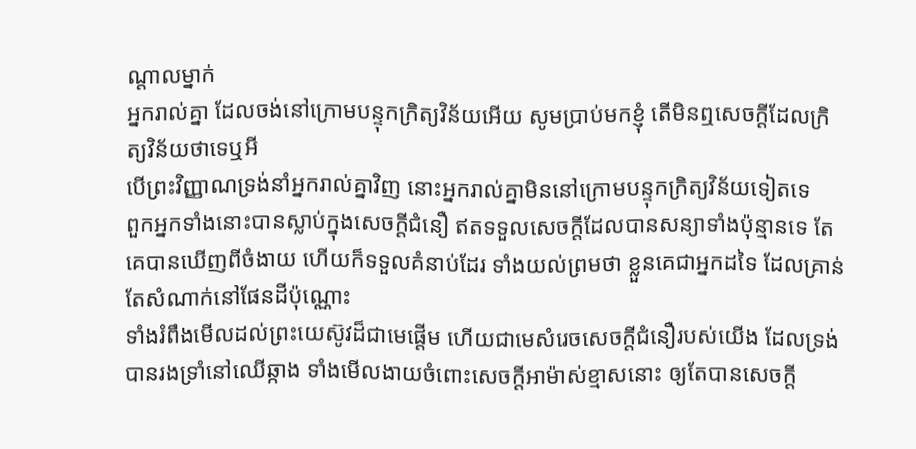ណ្តាលម្នាក់
អ្នករាល់គ្នា ដែលចង់នៅក្រោមបន្ទុកក្រិត្យវិន័យអើយ សូមប្រាប់មកខ្ញុំ តើមិនឮសេចក្ដីដែលក្រិត្យវិន័យថាទេឬអី
បើព្រះវិញ្ញាណទ្រង់នាំអ្នករាល់គ្នាវិញ នោះអ្នករាល់គ្នាមិននៅក្រោមបន្ទុកក្រិត្យវិន័យទៀតទេ
ពួកអ្នកទាំងនោះបានស្លាប់ក្នុងសេចក្ដីជំនឿ ឥតទទួលសេចក្ដីដែលបានសន្យាទាំងប៉ុន្មានទេ តែគេបានឃើញពីចំងាយ ហើយក៏ទទួលគំនាប់ដែរ ទាំងយល់ព្រមថា ខ្លួនគេជាអ្នកដទៃ ដែលគ្រាន់តែសំណាក់នៅផែនដីប៉ុណ្ណោះ
ទាំងរំពឹងមើលដល់ព្រះយេស៊ូវដ៏ជាមេផ្តើម ហើយជាមេសំរេចសេចក្ដីជំនឿរបស់យើង ដែលទ្រង់បានរងទ្រាំនៅឈើឆ្កាង ទាំងមើលងាយចំពោះសេចក្ដីអាម៉ាស់ខ្មាសនោះ ឲ្យតែបានសេចក្ដី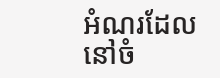អំណរដែលនៅចំ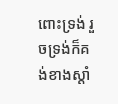ពោះទ្រង់ រួចទ្រង់ក៏គង់ខាងស្តាំ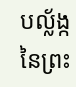បល្ល័ង្កនៃព្រះ